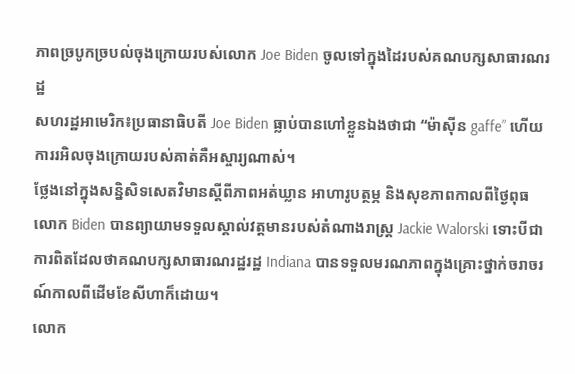ភាពច្របូកច្របល់ចុងក្រោយរបស់លោក Joe Biden ចូលទៅក្នុងដៃរបស់គណបក្សសាធារណរដ្ឋ
សហរដ្ឋអាមេរិក៖ប្រធានាធិបតី Joe Biden ធ្លាប់បានហៅខ្លួនឯងថាជា “ម៉ាស៊ីន gaffe” ហើយការរអិលចុងក្រោយរបស់គាត់គឺអស្ចារ្យណាស់។
ថ្លែងនៅក្នុងសន្និសិទសេតវិមានស្តីពីភាពអត់ឃ្លាន អាហារូបត្ថម្ភ និងសុខភាពកាលពីថ្ងៃពុធ លោក Biden បានព្យាយាមទទួលស្គាល់វត្តមានរបស់តំណាងរាស្រ្ត Jackie Walorski ទោះបីជាការពិតដែលថាគណបក្សសាធារណរដ្ឋរដ្ឋ Indiana បានទទួលមរណភាពក្នុងគ្រោះថ្នាក់ចរាចរណ៍កាលពីដើមខែសីហាក៏ដោយ។
លោក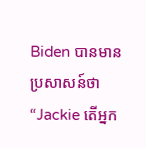Biden បានមានប្រសាសន៍ថា “Jackie តើអ្នក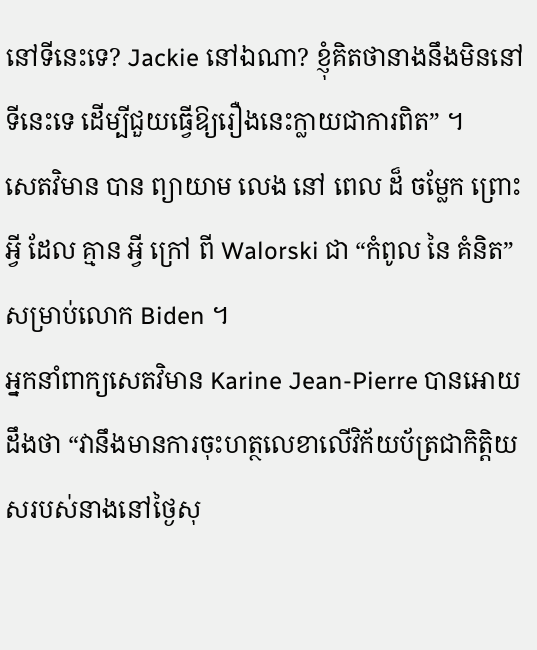នៅទីនេះទេ? Jackie នៅឯណា? ខ្ញុំគិតថានាងនឹងមិននៅទីនេះទេ ដើម្បីជួយធ្វើឱ្យរឿងនេះក្លាយជាការពិត” ។
សេតវិមាន បាន ព្យាយាម លេង នៅ ពេល ដ៏ ចម្លែក ព្រោះ អ្វី ដែល គ្មាន អ្វី ក្រៅ ពី Walorski ជា “កំពូល នៃ គំនិត” សម្រាប់លោក Biden ។
អ្នកនាំពាក្យសេតវិមាន Karine Jean-Pierre បានអោយដឹងថា “វានឹងមានការចុះហត្ថលេខាលើវិក័យប័ត្រជាកិត្តិយសរបស់នាងនៅថ្ងៃសុ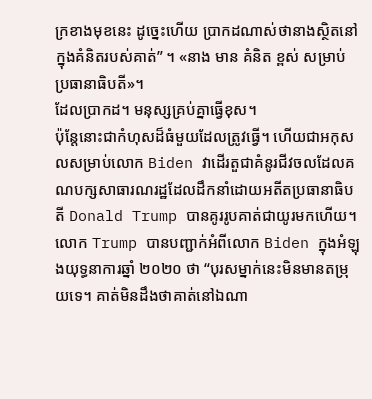ក្រខាងមុខនេះ ដូច្នេះហើយ ប្រាកដណាស់ថានាងស្ថិតនៅក្នុងគំនិតរបស់គាត់” ។ «នាង មាន គំនិត ខ្ពស់ សម្រាប់ ប្រធានាធិបតី»។
ដែលប្រាកដ។ មនុស្សគ្រប់គ្នាធ្វើខុស។
ប៉ុន្តែនោះជាកំហុសដ៏ធំមួយដែលត្រូវធ្វើ។ ហើយជាអកុសលសម្រាប់លោក Biden វាដើរតួជាគំនូរជីវចលដែលគណបក្សសាធារណរដ្ឋដែលដឹកនាំដោយអតីតប្រធានាធិបតី Donald Trump បានគូររូបគាត់ជាយូរមកហើយ។
លោក Trump បានបញ្ជាក់អំពីលោក Biden ក្នុងអំឡុងយុទ្ធនាការឆ្នាំ ២០២០ ថា “បុរសម្នាក់នេះមិនមានតម្រុយទេ។ គាត់មិនដឹងថាគាត់នៅឯណា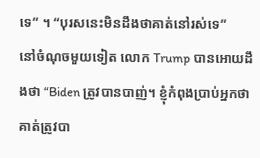ទេ” ។ “បុរសនេះមិនដឹងថាគាត់នៅរស់ទេ”
នៅចំណុចមួយទៀត លោក Trump បានអោយដឹងថា “Biden ត្រូវបានបាញ់។ ខ្ញុំកំពុងប្រាប់អ្នកថាគាត់ត្រូវបា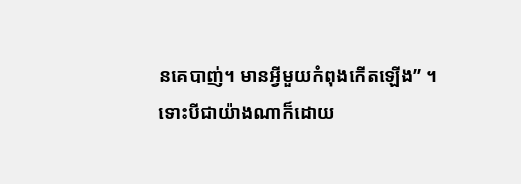នគេបាញ់។ មានអ្វីមួយកំពុងកើតឡើង” ។
ទោះបីជាយ៉ាងណាក៏ដោយ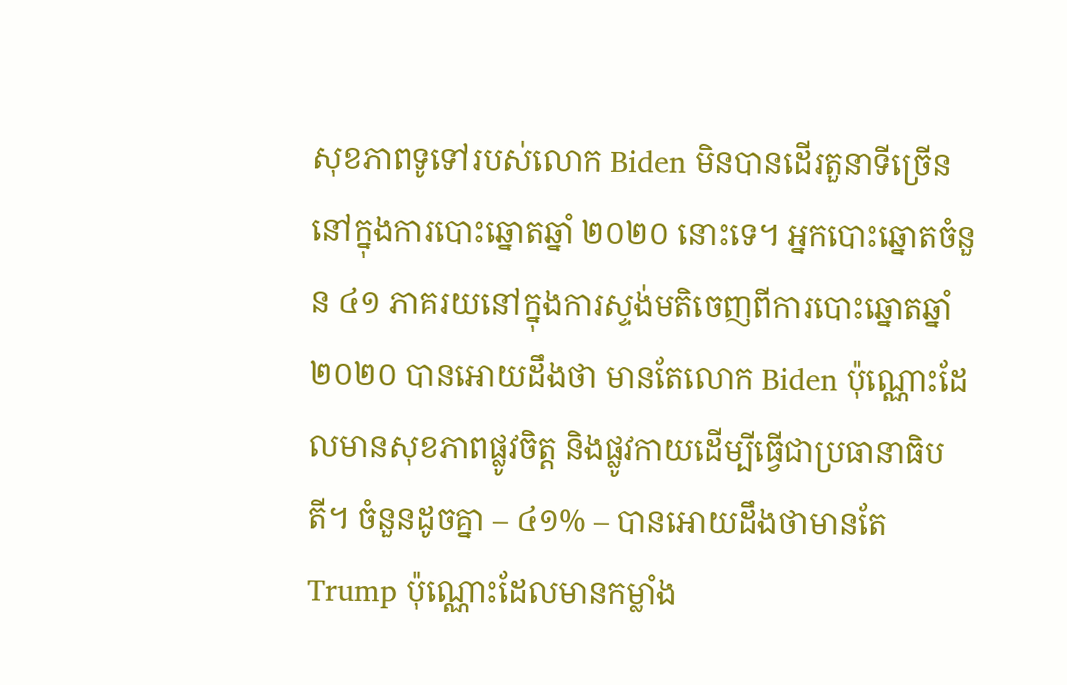សុខភាពទូទៅរបស់លោក Biden មិនបានដើរតួនាទីច្រើននៅក្នុងការបោះឆ្នោតឆ្នាំ ២០២០ នោះទេ។ អ្នកបោះឆ្នោតចំនួន ៤១ ភាគរយនៅក្នុងការស្ទង់មតិចេញពីការបោះឆ្នោតឆ្នាំ ២០២០ បានអោយដឹងថា មានតែលោក Biden ប៉ុណ្ណោះដែលមានសុខភាពផ្លូវចិត្ត និងផ្លូវកាយដើម្បីធ្វើជាប្រធានាធិបតី។ ចំនួនដូចគ្នា – ៤១% – បានអោយដឹងថាមានតែ Trump ប៉ុណ្ណោះដែលមានកម្លាំង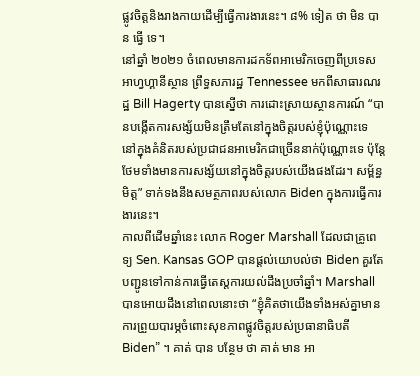ផ្លូវចិត្តនិងរាងកាយដើម្បីធ្វើការងារនេះ។ ៨% ទៀត ថា មិន បាន ធ្វើ ទេ។
នៅឆ្នាំ ២០២១ ចំពេលមានការដកទ័ពអាមេរិកចេញពីប្រទេសអាហ្វហ្គានីស្ថាន ព្រឹទ្ធសភារដ្ឋ Tennessee មកពីសាធារណរដ្ឋ Bill Hagerty បានស្នើថា ការដោះស្រាយស្ថានការណ៍ “បានបង្កើតការសង្ស័យមិនត្រឹមតែនៅក្នុងចិត្តរបស់ខ្ញុំប៉ុណ្ណោះទេ នៅក្នុងគំនិតរបស់ប្រជាជនអាមេរិកជាច្រើននាក់ប៉ុណ្ណោះទេ ប៉ុន្តែថែមទាំងមានការសង្ស័យនៅក្នុងចិត្តរបស់យើងផងដែរ។ សម្ព័ន្ធមិត្ត” ទាក់ទងនឹងសមត្ថភាពរបស់លោក Biden ក្នុងការធ្វើការងារនេះ។
កាលពីដើមឆ្នាំនេះ លោក Roger Marshall ដែលជាគ្រូពេទ្យ Sen. Kansas GOP បានផ្តល់យោបល់ថា Biden គួរតែបញ្ជូនទៅកាន់ការធ្វើតេស្តការយល់ដឹងប្រចាំឆ្នាំ។ Marshall បានអោយដឹងនៅពេលនោះថា “ខ្ញុំគិតថាយើងទាំងអស់គ្នាមានការព្រួយបារម្ភចំពោះសុខភាពផ្លូវចិត្តរបស់ប្រធានាធិបតី Biden” ។ គាត់ បាន បន្ថែម ថា គាត់ មាន អា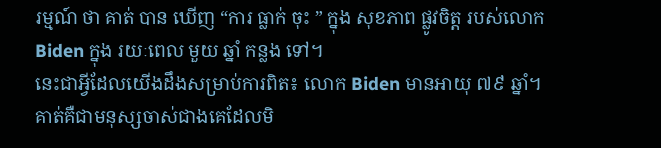រម្មណ៍ ថា គាត់ បាន ឃើញ “ការ ធ្លាក់ ចុះ ” ក្នុង សុខភាព ផ្លូវចិត្ត របស់លោក Biden ក្នុង រយៈពេល មួយ ឆ្នាំ កន្លង ទៅ។
នេះជាអ្វីដែលយើងដឹងសម្រាប់ការពិត៖ លោក Biden មានអាយុ ៧៩ ឆ្នាំ។ គាត់គឺជាមនុស្សចាស់ជាងគេដែលមិ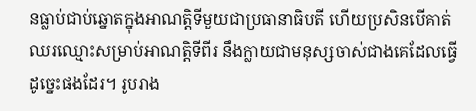នធ្លាប់ជាប់ឆ្នោតក្នុងអាណត្តិទីមួយជាប្រធានាធិបតី ហើយប្រសិនបើគាត់ឈរឈ្មោះសម្រាប់អាណត្តិទីពីរ នឹងក្លាយជាមនុស្សចាស់ជាងគេដែលធ្វើដូច្នេះផងដែរ។ រូបរាង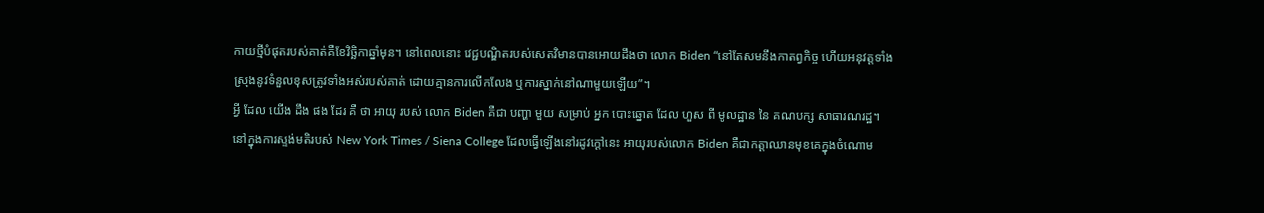កាយថ្មីបំផុតរបស់គាត់គឺខែវិច្ឆិកាឆ្នាំមុន។ នៅពេលនោះ វេជ្ជបណ្ឌិតរបស់សេតវិមានបានអោយដឹងថា លោក Biden “នៅតែសមនឹងកាតព្វកិច្ច ហើយអនុវត្តទាំងស្រុងនូវទំនួលខុសត្រូវទាំងអស់របស់គាត់ ដោយគ្មានការលើកលែង ឬការស្នាក់នៅណាមួយឡើយ”។
អ្វី ដែល យើង ដឹង ផង ដែរ គឺ ថា អាយុ របស់ លោក Biden គឺជា បញ្ហា មួយ សម្រាប់ អ្នក បោះឆ្នោត ដែល ហួស ពី មូលដ្ឋាន នៃ គណបក្ស សាធារណរដ្ឋ។
នៅក្នុងការស្ទង់មតិរបស់ New York Times / Siena College ដែលធ្វើឡើងនៅរដូវក្តៅនេះ អាយុរបស់លោក Biden គឺជាកត្តាឈានមុខគេក្នុងចំណោម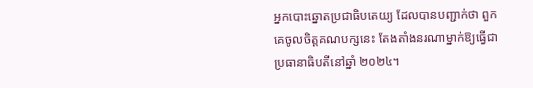អ្នកបោះឆ្នោតប្រជាធិបតេយ្យ ដែលបានបញ្ជាក់ថា ពួកគេចូលចិត្តគណបក្សនេះ តែងតាំងនរណាម្នាក់ឱ្យធ្វើជាប្រធានាធិបតីនៅឆ្នាំ ២០២៤។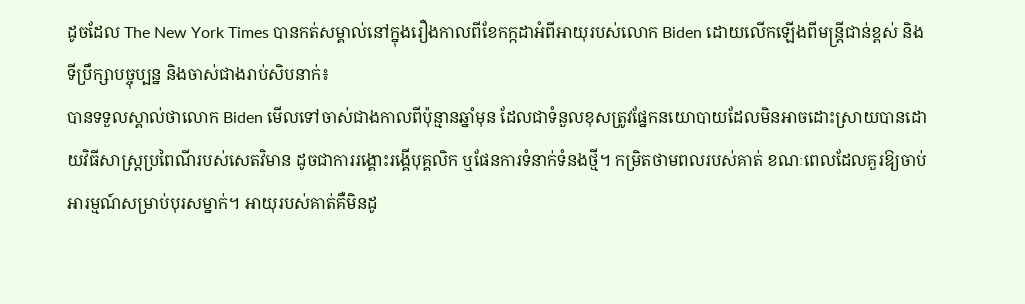ដូចដែល The New York Times បានកត់សម្គាល់នៅក្នុងរឿងកាលពីខែកក្កដាអំពីអាយុរបស់លោក Biden ដោយលើកឡើងពីមន្ត្រីជាន់ខ្ពស់ និងទីប្រឹក្សាបច្ចុប្បន្ន និងចាស់ជាងរាប់សិបនាក់៖
បានទទួលស្គាល់ថាលោក Biden មើលទៅចាស់ជាងកាលពីប៉ុន្មានឆ្នាំមុន ដែលជាទំនួលខុសត្រូវផ្នែកនយោបាយដែលមិនអាចដោះស្រាយបានដោយវិធីសាស្រ្តប្រពៃណីរបស់សេតវិមាន ដូចជាការរង្គោះរង្គើបុគ្គលិក ឬផែនការទំនាក់ទំនងថ្មី។ កម្រិតថាមពលរបស់គាត់ ខណៈពេលដែលគួរឱ្យចាប់អារម្មណ៍សម្រាប់បុរសម្នាក់។ អាយុរបស់គាត់គឺមិនដូ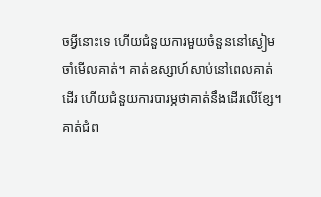ចអ្វីនោះទេ ហើយជំនួយការមួយចំនួននៅស្ងៀម ចាំមើលគាត់។ គាត់ឧស្សាហ៍សាប់នៅពេលគាត់ដើរ ហើយជំនួយការបារម្ភថាគាត់នឹងដើរលើខ្សែ។ គាត់ជំព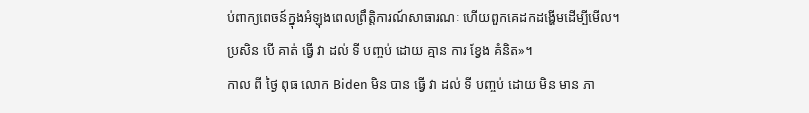ប់ពាក្យពេចន៍ក្នុងអំឡុងពេលព្រឹត្តិការណ៍សាធារណៈ ហើយពួកគេដកដង្ហើមដើម្បីមើល។
ប្រសិន បើ គាត់ ធ្វើ វា ដល់ ទី បញ្ចប់ ដោយ គ្មាន ការ ខ្វែង គំនិត»។
កាល ពី ថ្ងៃ ពុធ លោក Biden មិន បាន ធ្វើ វា ដល់ ទី បញ្ចប់ ដោយ មិន មាន ភា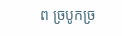ព ច្របូកច្រ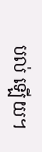បល់ ឡើយ។